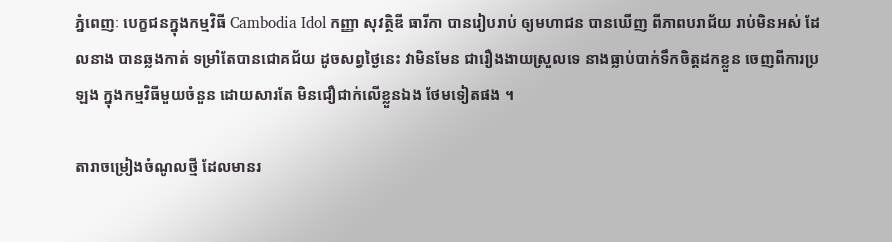ភ្នំពេញៈ បេក្ខជនក្នុងកម្មវិធី Cambodia Idol កញ្ញា សុវត្ថិឌី ធារីកា បានរៀបរាប់ ឲ្យមហាជន បានឃើញ ពីភាពបរាជ័យ រាប់មិនអស់ ដែលនាង បានឆ្លងកាត់ ទម្រាំតែបានជោគជ័យ ដូចសព្វថ្ងៃនេះ វាមិនមែន ជារឿងងាយស្រួលទេ នាងធ្លាប់បាក់ទឹកចិត្តដកខ្លួន ចេញពីការប្រឡង ក្នុងកម្មវិធីមួយចំនួន ដោយសារតែ មិនជឿជាក់លើខ្លួនឯង ថែមទៀតផង ។

តារាចម្រៀងចំណូលថ្មី ដែលមានរ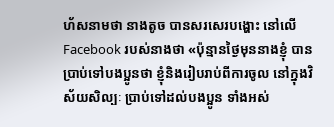ហ័សនាមថា នាងតូច បានសរសេរបង្ហោះ នៅលើ Facebook របស់នាងថា «ប៉ុន្មានថ្ងៃមុននាងខ្ញុំ បានប្រាប់ទៅបងប្អូនថា ខ្ញុំនិងរៀបរាប់ពីការចូល នៅក្នុងវិស័យសិល្បៈ ប្រាប់ទៅដល់បងប្អូន ទាំងអស់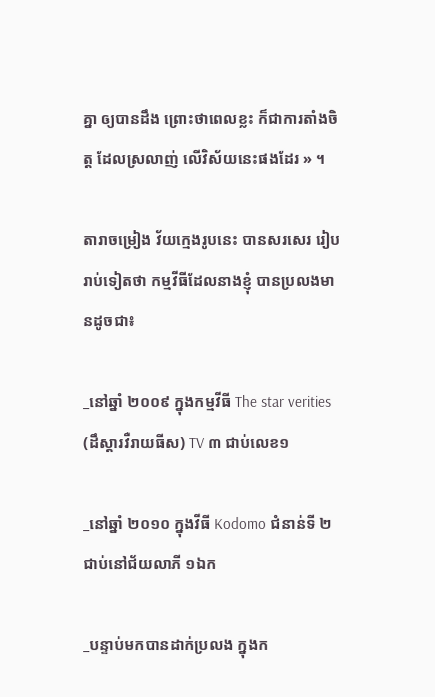គ្នា ឲ្យបានដឹង ព្រោះថាពេលខ្លះ ក៏ជាការតាំងចិត្ត ដែលស្រលាញ់ លើវិស័យនេះផងដែរ » ។

តារាចម្រៀង វ័យក្មេងរូបនេះ បានសរសេរ រៀបរាប់ទៀតថា កម្មវីធីដែលនាងខ្ញុំ បានប្រលងមានដូចជា៖

_នៅឆ្នាំ ២០០៩ ក្នុងកម្មវីធី The star verities (ដឹស្តារវឺរាយធីស) TV ៣ ជាប់លេខ១

_នៅឆ្នាំ ២០១០ ក្នុងវីធី Kodomo ជំនាន់ទី ២ ជាប់នៅជ័យលាភី ១ឯក

_បន្ទាប់មកបានដាក់ប្រលង ក្នុងក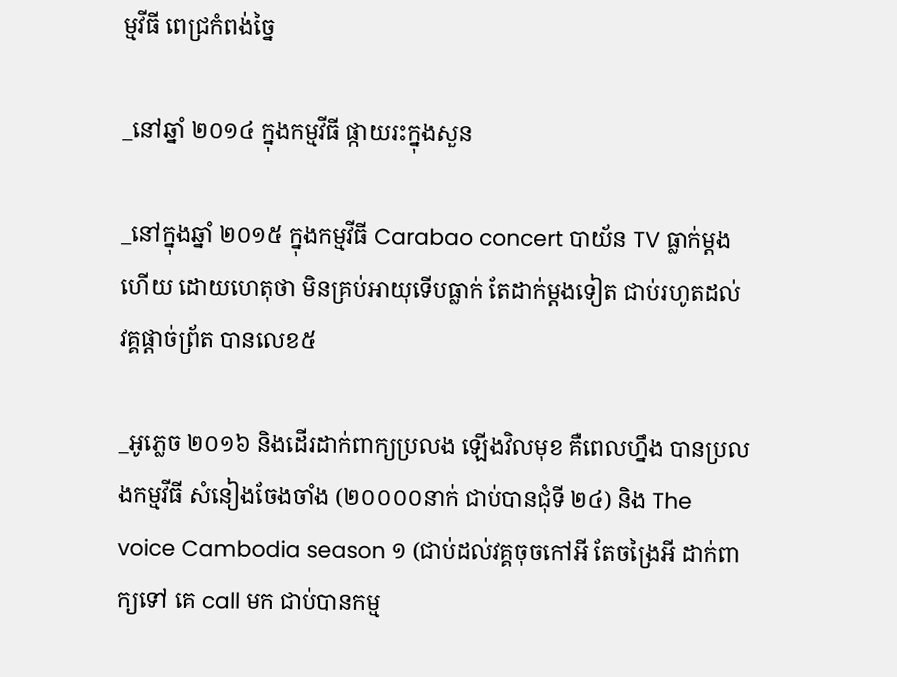ម្មវីធី ពេជ្រកំពង់ច្នៃ

_នៅឆ្នាំ ២០១៤ ក្នុងកម្មវីធី ផ្កាយរះក្នុងសួន

_នៅក្នុងឆ្នាំ ២០១៥ ក្នុងកម្មវីធី Carabao concert បាយ័ន TV ធ្លាក់ម្តងហើយ ដោយហេតុថា មិនគ្រប់អាយុទើបធ្លាក់ តែដាក់ម្ដងទៀត ជាប់រហូតដល់ វគ្គផ្ដាច់ព្រ័ត បានលេខ៥

_អូភ្លេច ២០១៦ និងដើរដាក់ពាក្យប្រលង ឡើងវិលមុខ គឺពេលហ្នឹង បានប្រលងកម្មវីធី សំនៀងចែងចាំង (២០០០០នាក់ ជាប់បានជុំទី ២៤) និង The voice Cambodia season ១ (ជាប់ដល់វគ្គចុចកៅអី តែចង្រៃអី ដាក់ពាក្យទៅ គេ call មក ជាប់បានកម្ម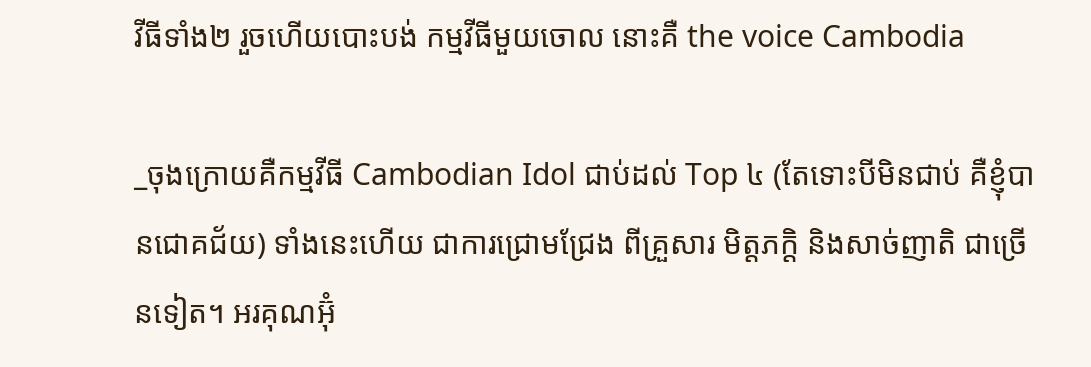វីធីទាំង២ រួចហើយបោះបង់ កម្មវីធីមួយចោល នោះគឺ the voice Cambodia

_ចុងក្រោយគឺកម្មវីធី Cambodian Idol ជាប់ដល់ Top ៤ (តែទោះបីមិនជាប់ គឺខ្ញុំបានជោគជ័យ) ទាំងនេះហើយ ជាការជ្រោមជ្រែង ពីគ្រួសារ មិត្តភក្ដិ និងសាច់ញាតិ ជាច្រើនទៀត។ អរគុណអ៊ុំ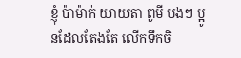ខ្ញុំ ប៉ាម៉ាក់ យាយតា ពូមី បងៗ ប្អូនដែលតែងតែ លើកទឹកចិ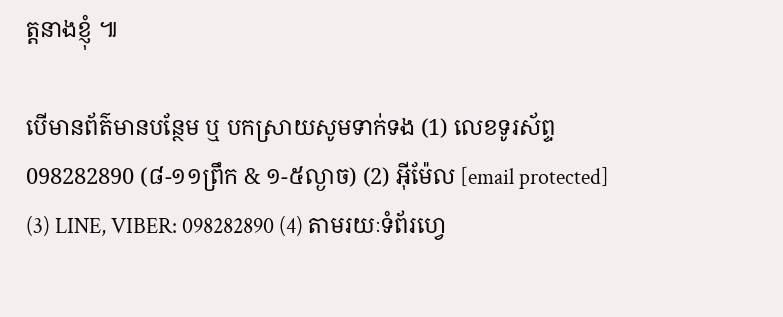ត្តនាងខ្ញុំ ៕

បើមានព័ត៌មានបន្ថែម ឬ បកស្រាយសូមទាក់ទង (1) លេខទូរស័ព្ទ 098282890 (៨-១១ព្រឹក & ១-៥ល្ងាច) (2) អ៊ីម៉ែល [email protected] (3) LINE, VIBER: 098282890 (4) តាមរយៈទំព័រហ្វេ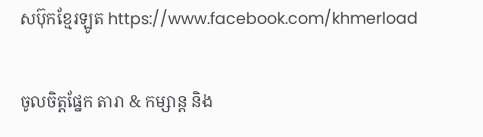សប៊ុកខ្មែរឡូត https://www.facebook.com/khmerload

ចូលចិត្តផ្នែក តារា & កម្សាន្ដ និង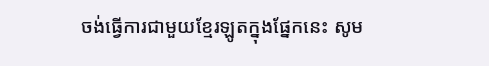ចង់ធ្វើការជាមួយខ្មែរឡូតក្នុងផ្នែកនេះ សូម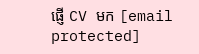ផ្ញើ CV មក [email protected]